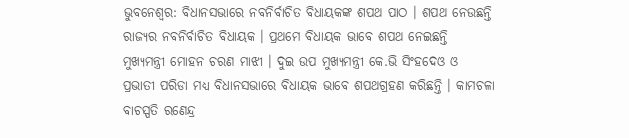ଭୁବନେଶ୍ୱର: ବିଧାନସଭାରେ ନବନିର୍ବାଚିତ ବିଧାୟକଙ୍କ ଶପଥ ପାଠ । ଶପଥ ନେଉଛନ୍ତି ରାଜ୍ୟର ନବନିର୍ବାଚିତ ବିଧାୟକ । ପ୍ରଥମେ ବିଧାୟକ ଭାବେ ଶପଥ ନେଇଛନ୍ତି ମୁଖ୍ୟମନ୍ତ୍ରୀ ମୋହନ ଚରଣ ମାଝୀ । ଦୁଇ ଉପ ମୁଖ୍ୟମନ୍ତ୍ରୀ କେ.ଭି ସିଂହଦେଓ ଓ ପ୍ରଭାତୀ ପରିଡା ମଧ୍ୟ ବିଧାନସଭାରେ ବିଧାୟକ ଭାବେ ଶପଥଗ୍ରହଣ କରିଛନ୍ତି । କାମଚଳା ବାଚସ୍ପତି ରଣେନ୍ଦ୍ର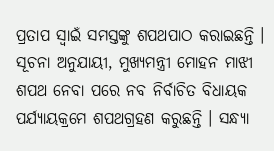ପ୍ରତାପ ସ୍ୱାଇଁ ସମସ୍ତଙ୍କୁ ଶପଥପାଠ କରାଇଛନ୍ତି ।
ସୂଚନା ଅନୁଯାୟୀ, ମୁଖ୍ୟମନ୍ତ୍ରୀ ମୋହନ ମାଝୀ ଶପଥ ନେବା ପରେ ନବ ନିର୍ବାଚିତ ବିଧାୟକ ପର୍ଯ୍ୟାୟକ୍ରମେ ଶପଥଗ୍ରହଣ କରୁଛନ୍ତି । ସନ୍ଧ୍ୟା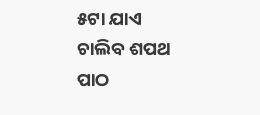୫ଟା ଯାଏ ଚାଲିବ ଶପଥ ପାଠ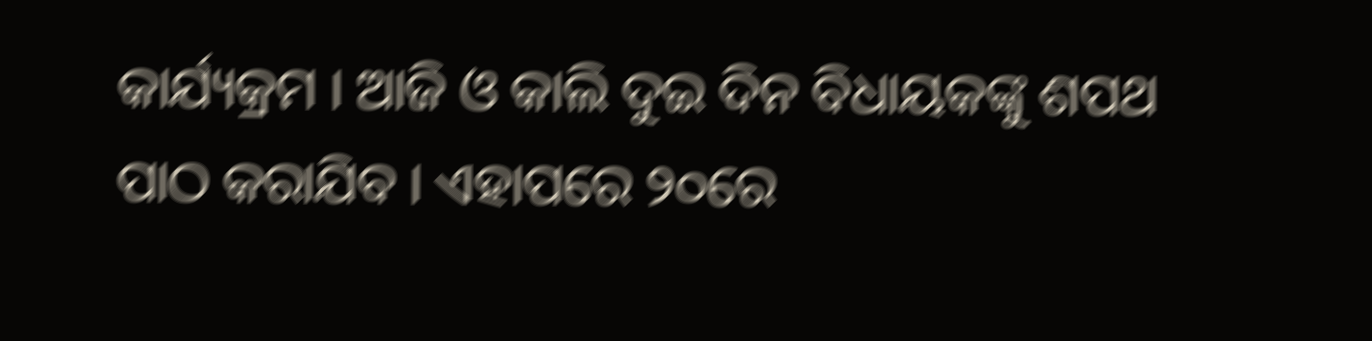କାର୍ଯ୍ୟକ୍ରମ । ଆଜି ଓ କାଲି ଦୁଇ ଦିନ ବିଧାୟକଙ୍କୁ ଶପଥ ପାଠ କରାଯିବ । ଏହାପରେ ୨୦ରେ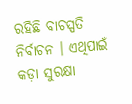ରହିଛି ବାଚସ୍ପତି ନିର୍ବାଚନ । ଏଥିପାଇଁ କଡ଼ା ସୁରକ୍ଷା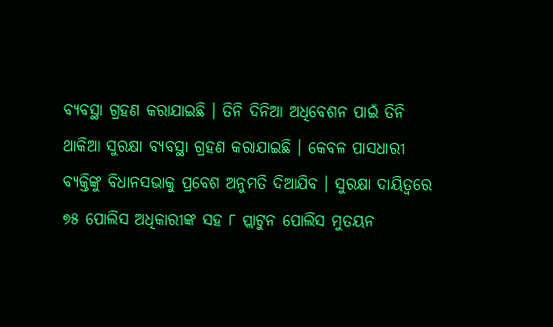ବ୍ୟବସ୍ଥା ଗ୍ରହଣ କରାଯାଇଛି । ତିନି ଦିନିଆ ଅଧିବେଶନ ପାଇଁ ତିନି ଥାକିଆ ସୁରକ୍ଷା ବ୍ୟବସ୍ଥା ଗ୍ରହଣ କରାଯାଇଛି । କେବଳ ପାସଧାରୀ ବ୍ୟକ୍ତିଙ୍କୁ ବିଧାନସଭାକୁ ପ୍ରବେଶ ଅନୁମତି ଦିଆଯିବ । ସୁରକ୍ଷା ଦାୟିତ୍ୱରେ ୭୫ ପୋଲିସ ଅଧିକାରୀଙ୍କ ସହ ୮ ପ୍ଲାଟୁନ ପୋଲିସ ମୁତୟନ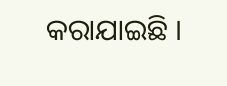କରାଯାଇଛି ।